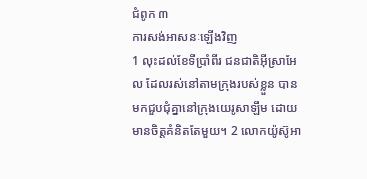ជំពូក ៣
ការសង់អាសនៈឡើងវិញ
1 លុះដល់ខែទីប្រាំពីរ ជនជាតិអ៊ីស្រាអែល ដែលរស់នៅតាមក្រុងរបស់ខ្លួន បានមកជួបជុំគ្នានៅក្រុងយេរូសាឡឹម ដោយមានចិត្តគំនិតតែមួយ។ 2 លោកយ៉ូស៊ូអា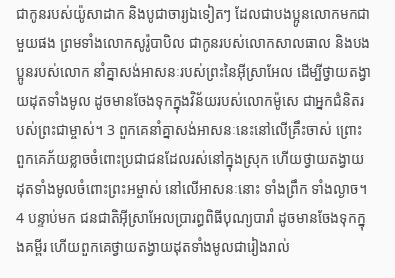ជាកូនរបស់យ៉ូសាដាក និងបូជាចារ្យឯទៀតៗ ដែលជាបងប្អូនលោកមកជាមួយផង ព្រមទាំងលោកសូរ៉ូបាបិល ជាកូនរបស់លោកសាលធាល និងបងប្អូនរបស់លោក នាំគ្នាសង់អាសនៈរបស់ព្រះនៃអ៊ីស្រាអែល ដើម្បីថ្វាយតង្វាយដុតទាំងមូល ដូចមានចែងទុកក្នុងវិន័យរបស់លោកម៉ូសេ ជាអ្នកជំនិតរបស់ព្រះជាម្ចាស់។ 3 ពួកគេនាំគ្នាសង់អាសនៈនេះនៅលើគ្រឹះចាស់ ព្រោះពួកគេភ័យខ្លាចចំពោះប្រជាជនដែលរស់នៅក្នុងស្រុក ហើយថ្វាយតង្វាយដុតទាំងមូលចំពោះព្រះអម្ចាស់ នៅលើអាសនៈនោះ ទាំងព្រឹក ទាំងល្ងាច។ 4 បន្ទាប់មក ជនជាតិអ៊ីស្រាអែលប្រារព្ធពិធីបុណ្យបារាំ ដូចមានចែងទុកក្នុងគម្ពីរ ហើយពួកគេថ្វាយតង្វាយដុតទាំងមូលជារៀងរាល់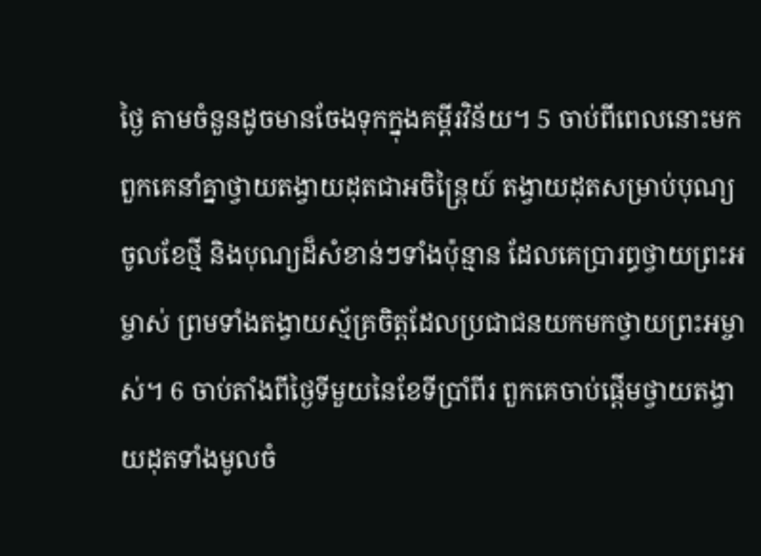ថ្ងៃ តាមចំនួនដូចមានចែងទុកក្នុងគម្ពីរវិន័យ។ 5 ចាប់ពីពេលនោះមក ពួកគេនាំគ្នាថ្វាយតង្វាយដុតជាអចិន្ត្រៃយ៍ តង្វាយដុតសម្រាប់បុណ្យចូលខែថ្មី និងបុណ្យដ៏សំខាន់ៗទាំងប៉ុន្មាន ដែលគេប្រារព្ធថ្វាយព្រះអម្ចាស់ ព្រមទាំងតង្វាយស្ម័គ្រចិត្តដែលប្រជាជនយកមកថ្វាយព្រះអម្ចាស់។ 6 ចាប់តាំងពីថ្ងៃទីមួយនៃខែទីប្រាំពីរ ពួកគេចាប់ផ្តើមថ្វាយតង្វាយដុតទាំងមូលចំ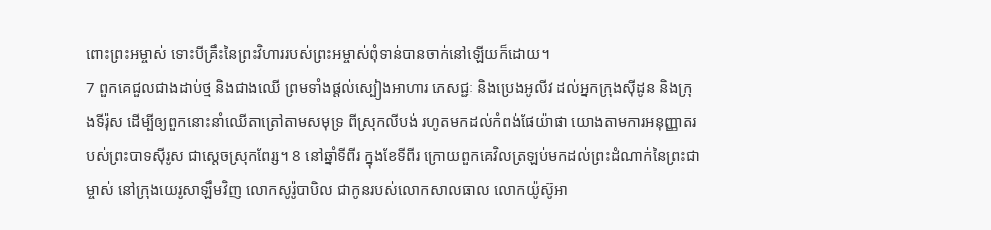ពោះព្រះអម្ចាស់ ទោះបីគ្រឹះនៃព្រះវិហាររបស់ព្រះអម្ចាស់ពុំទាន់បានចាក់នៅឡើយក៏ដោយ។
7 ពួកគេជួលជាងដាប់ថ្ម និងជាងឈើ ព្រមទាំងផ្តល់ស្បៀងអាហារ ភេសជ្ជៈ និងប្រេងអូលីវ ដល់អ្នកក្រុងស៊ីដូន និងក្រុងទីរ៉ុស ដើម្បីឲ្យពួកនោះនាំឈើតាត្រៅតាមសមុទ្រ ពីស្រុកលីបង់ រហូតមកដល់កំពង់ផែយ៉ាផា យោងតាមការអនុញ្ញាតរបស់ព្រះបាទស៊ីរូស ជាស្តេចស្រុកពែរ្ស។ 8 នៅឆ្នាំទីពីរ ក្នុងខែទីពីរ ក្រោយពួកគេវិលត្រឡប់មកដល់ព្រះដំណាក់នៃព្រះជាម្ចាស់ នៅក្រុងយេរូសាឡឹមវិញ លោកសូរ៉ូបាបិល ជាកូនរបស់លោកសាលធាល លោកយ៉ូស៊ូអា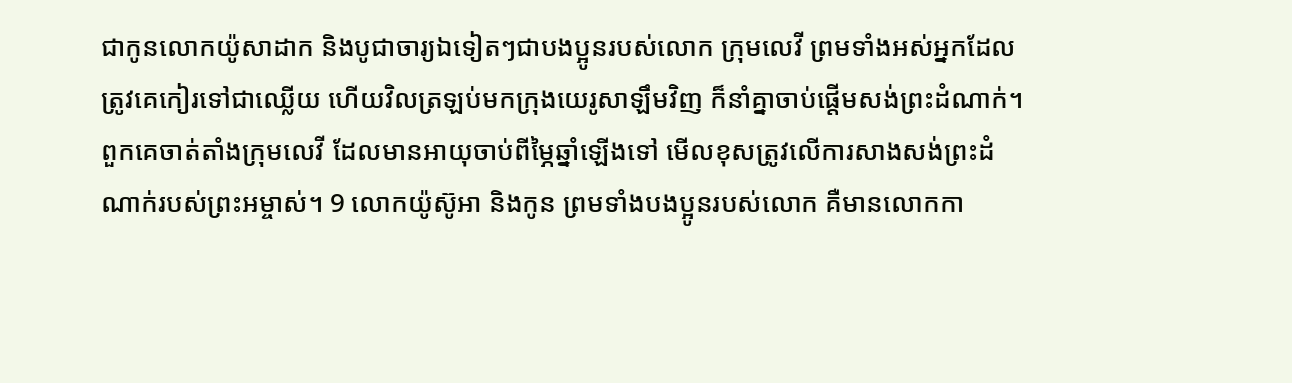ជាកូនលោកយ៉ូសាដាក និងបូជាចារ្យឯទៀតៗជាបងប្អូនរបស់លោក ក្រុមលេវី ព្រមទាំងអស់អ្នកដែលត្រូវគេកៀរទៅជាឈ្លើយ ហើយវិលត្រឡប់មកក្រុងយេរូសាឡឹមវិញ ក៏នាំគ្នាចាប់ផ្តើមសង់ព្រះដំណាក់។ ពួកគេចាត់តាំងក្រុមលេវី ដែលមានអាយុចាប់ពីម្ភៃឆ្នាំឡើងទៅ មើលខុសត្រូវលើការសាងសង់ព្រះដំណាក់របស់ព្រះអម្ចាស់។ 9 លោកយ៉ូស៊ូអា និងកូន ព្រមទាំងបងប្អូនរបស់លោក គឺមានលោកកា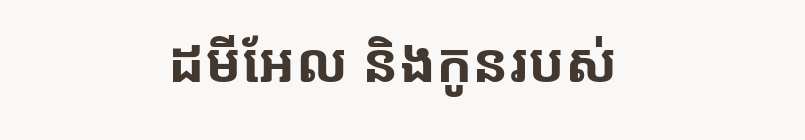ដមីអែល និងកូនរបស់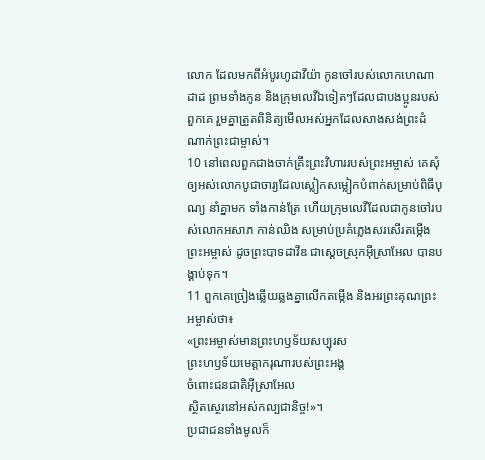លោក ដែលមកពីអំបូរហូដាវីយ៉ា កូនចៅរបស់លោកហេណាដាដ ព្រមទាំងកូន និងក្រុមលេវីឯទៀតៗដែលជាបងប្អូនរបស់ពួកគេ រួមគ្នាត្រួតពិនិត្យមើលអស់អ្នកដែលសាងសង់ព្រះដំណាក់ព្រះជាម្ចាស់។
10 នៅពេលពួកជាងចាក់គ្រឹះព្រះវិហាររបស់ព្រះអម្ចាស់ គេសុំឲ្យអស់លោកបូជាចារ្យដែលស្លៀកសម្លៀកបំពាក់សម្រាប់ពិធីបុណ្យ នាំគ្នាមក ទាំងកាន់ត្រែ ហើយក្រុមលេវីដែលជាកូនចៅរបស់លោកអសាភ កាន់ឈិង សម្រាប់ប្រគំភ្លេងសរសើរតម្កើងព្រះអម្ចាស់ ដូចព្រះបាទដាវីឌ ជាស្តេចស្រុកអ៊ីស្រាអែល បានបង្គាប់ទុក។
11 ពួកគេច្រៀងឆ្លើយឆ្លងគ្នាលើកតម្កើង និងអរព្រះគុណព្រះអម្ចាស់ថា៖
«ព្រះអម្ចាស់មានព្រះហឫទ័យសប្បុរស
ព្រះហឫទ័យមេត្តាករុណារបស់ព្រះអង្គ
ចំពោះជនជាតិអ៊ីស្រាអែល
ស្ថិតស្ថេរនៅអស់កល្បជានិច្ច!»។
ប្រជាជនទាំងមូលក៏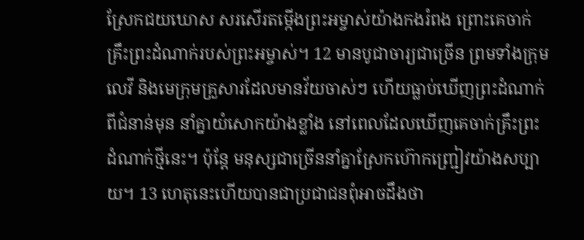ស្រែកជយឃោស សរសើរតម្កើងព្រះអម្ចាស់យ៉ាងកងរំពង ព្រោះគេចាក់គ្រឹះព្រះដំណាក់របស់ព្រះអម្ចាស់។ 12 មានបូជាចារ្យជាច្រើន ព្រមទាំងក្រុមលេវី និងមេក្រុមគ្រួសារដែលមានវ័យចាស់ៗ ហើយធ្លាប់ឃើញព្រះដំណាក់ពីជំនាន់មុន នាំគ្នាយំសោកយ៉ាងខ្លាំង នៅពេលដែលឃើញគេចាក់គ្រឹះព្រះដំណាក់ថ្មីនេះ។ ប៉ុន្តែ មនុស្សជាច្រើននាំគ្នាស្រែកហ៊ោកញ្ជ្រៀវយ៉ាងសប្បាយ។ 13 ហេតុនេះហើយបានជាប្រជាជនពុំអាចដឹងថា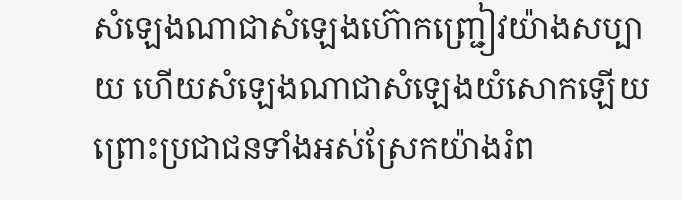សំឡេងណាជាសំឡេងហ៊ោកញ្ជ្រៀវយ៉ាងសប្បាយ ហើយសំឡេងណាជាសំឡេងយំសោកឡើយ ព្រោះប្រជាជនទាំងអស់ស្រែកយ៉ាងរំព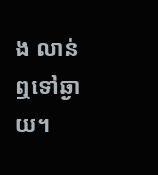ង លាន់ឮទៅឆ្ងាយ។